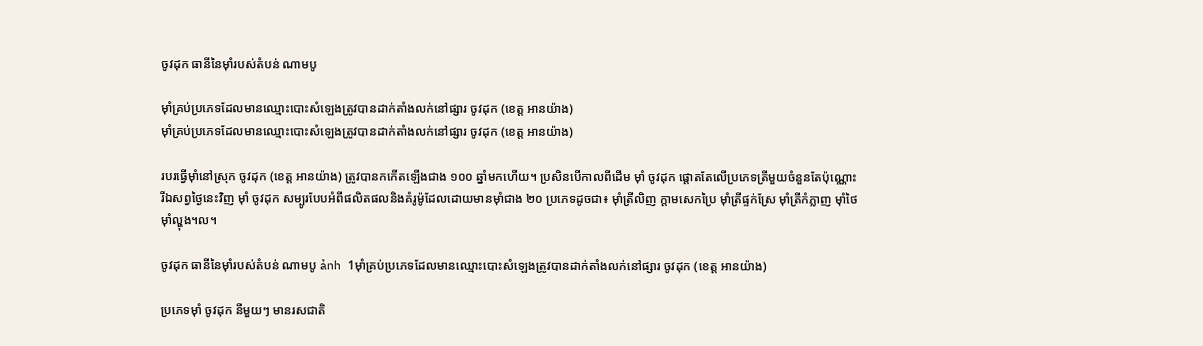ចូវដុក ធានីនៃម៉ាំរបស់តំបន់ ណាមបូ

ម៉ាំគ្រប់ប្រភេទដែលមានឈ្មោះបោះសំឡេងត្រូវបានដាក់តាំងលក់នៅផ្សារ ចូវដុក (ខេត្ត អានយ៉ាង)
ម៉ាំគ្រប់ប្រភេទដែលមានឈ្មោះបោះសំឡេងត្រូវបានដាក់តាំងលក់នៅផ្សារ ចូវដុក (ខេត្ត អានយ៉ាង)

របរធ្វើម៉ាំនៅស្រុក ចូវដុក (ខេត្ត អានយ៉ាង) ត្រូវបានកកើតឡើងជាង ១០០ ឆ្នាំមកហើយ។ ប្រសិនបើកាលពីដើម ម៉ាំ ចូវដុក ផ្តោតតែលើប្រភេទត្រីមួយចំនួនតែប៉ុណ្ណោះ រីឯសព្វថ្ងៃនេះវិញ ម៉ាំ ចូវដុក សម្បូរបែបអំពីផលិតផលនិងគំរូម៉ូដែលដោយមានម៉ាំជាង ២០ ប្រភេទដូចជា៖ ម៉ាំត្រីលិញ ក្ដាមសេកប្រៃ ម៉ាំត្រីផ្ទក់ស្រែ ម៉ាំត្រីកំភ្លាញ ម៉ាំថៃ ម៉ាំល្ហុង។ល។

ចូវដុក ធានីនៃម៉ាំរបស់តំបន់ ណាមបូ ảnh 1ម៉ាំគ្រប់ប្រភេទដែលមានឈ្មោះបោះសំឡេងត្រូវបានដាក់តាំងលក់នៅផ្សារ ចូវដុក (ខេត្ត អានយ៉ាង)

ប្រភេទម៉ាំ ចូវដុក នីមួយៗ មានរសជាតិ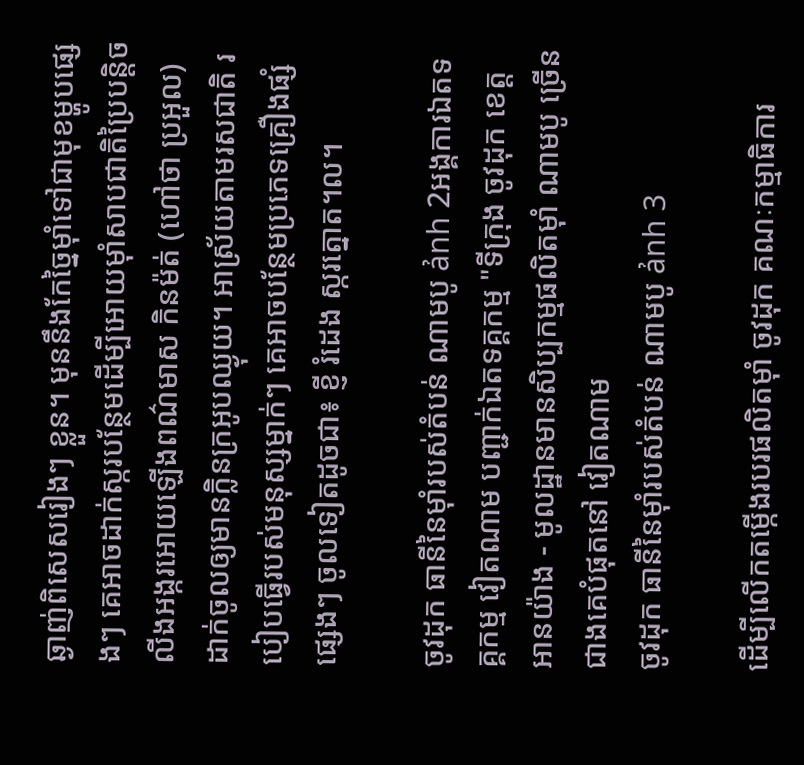ឆ្ងាញ់ពិសេសរៀងៗ ខ្លួន។ មុននឹងកែច្នៃម៉ាំទៅជាមុខម្ហូបផ្សេងៗ គេអាចដាក់ស្ករបន្ថែមដើម្បីអោយម៉ាំសាបជាតិប្រៃបន្តិច លីងអង្ករអោយឡើងពណ៌មាស កិនម៉ត់ (ហៅថា ប្រអួល) ដាក់ចូលឲ្យមានក្លិនក្រអូបឈ្ងុយ។ អាស្រ័យតាមរសជាតិ របៀបធ្វើរបស់មនុស្សម្នាក់ៗ គេអាចបនែ្ថមប្រភេទគ្រឿងផ្សំផ្សេងៗ ចូលទៀតដូចជា៖ ខ្ញី រំដេង ស្ករត្នោត។ល។

ចូវដុក ធានីនៃម៉ាំរបស់តំបន់ ណាមបូ ảnh 2អង្គការឯតទគ្គកម្ម វៀតណាម បញ្ជាក់ឯតទគ្គកម្ម "ទីក្រុង ចូវដុក ខេត្ត អានយ៉ាង - មូលដ្ឋានមានសិប្បកម្មផលិតម៉ាំ ណាមបូ ច្រើនជាងគេបំផុតនៅ វៀតណាម
ចូវដុក ធានីនៃម៉ាំរបស់តំបន់ ណាមបូ ảnh 3

ដើម្បីលើកតម្កើងរបរផលិតម៉ាំ ចូវដុក គណៈកម្មាធិការ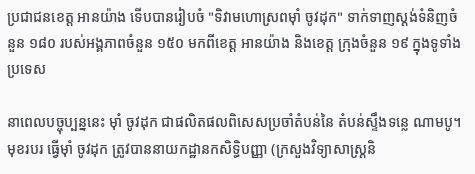ប្រជាជនខេត្ត អានយ៉ាង ទើបបានរៀបចំ "ទិវាមហោស្រពម៉ាំ ចូវដុក" ទាក់ទាញស្តង់ទំនិញចំនួន ១៨០ របស់អង្គភាពចំនួន ១៥០ មកពីខេត្ត អានយ៉ាង និងខេត្ត ក្រុងចំនួន ១៩ ក្នុងទូទាំងប្រទេស

នាពេលបច្ចុប្បន្ននេះ ម៉ាំ ចូវដុក ជាផលិតផលពិសេសប្រចាំតំបន់នៃ តំបន់ស្ទឹងទន្លេ ណាមបូ។ មុខរបរ ធ្វើម៉ាំ ចូវដុក ត្រូវបាននាយកដ្ឋានកសិទ្ធិបញ្ញា (ក្រសួងវិទ្យាសាស្ត្រនិ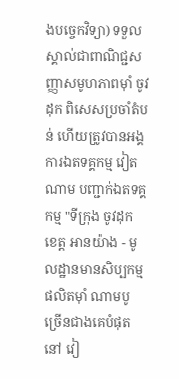ងបច្ចេកវិទ្យា) ទទួលស្គាល់ជាពាណិជ្ជសញ្ញាសមូហភាពម៉ាំ ចូវដុក ពិសេសប្រចាំតំបន់ ហើយត្រូវបានអង្គការឯតទគ្គកម្ម វៀតណាម បញ្ជាក់ឯតទគ្គកម្ម "ទីក្រុង ចូវដុក ខេត្ត អានយ៉ាង - មូលដ្ឋានមានសិប្បកម្មផលិតម៉ាំ ណាមបូ ច្រើនជាងគេបំផុតនៅ វៀ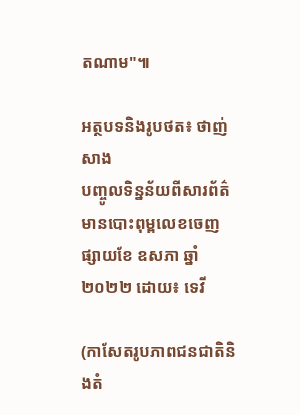តណាម"៕

អត្ថបទនិងរូបថត៖ ថាញ់សាង
បញ្ចូលទិន្នន័យពីសារព័ត៌មានបោះពុម្ពលេខចេញផ្សាយខែ ឧសភា ឆ្នាំ ២០២២ ដោយ៖ ទេវី

(កាសែតរូបភាពជនជាតិនិងតំ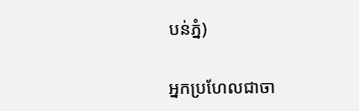បន់ភ្នំ)

អ្នកប្រហែលជាចា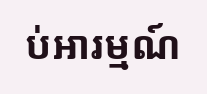ប់អារម្មណ៍